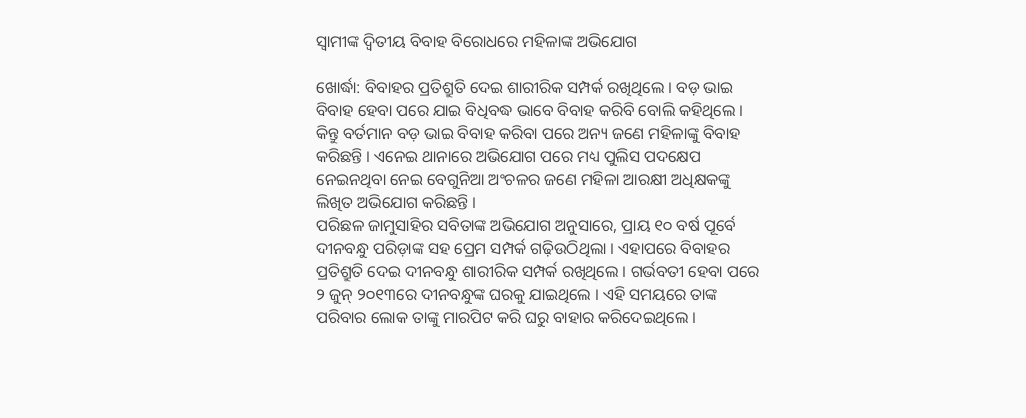ସ୍ୱାମୀଙ୍କ ଦ୍ୱିତୀୟ ବିବାହ ବିରୋଧରେ ମହିଳାଙ୍କ ଅଭିଯୋଗ

ଖୋର୍ଦ୍ଧା: ବିବାହର ପ୍ରତିଶ୍ରୁତି ଦେଇ ଶାରୀରିକ ସମ୍ପର୍କ ରଖିଥିଲେ । ବଡ଼ ଭାଇ ବିବାହ ହେବା ପରେ ଯାଇ ବିଧିବଦ୍ଧ ଭାବେ ବିବାହ କରିବି ବୋଲି କହିଥିଲେ । କିନ୍ତୁ ବର୍ତମାନ ବଡ଼ ଭାଇ ବିବାହ କରିବା ପରେ ଅନ୍ୟ ଜଣେ ମହିଳାଙ୍କୁ ବିବାହ କରିଛନ୍ତି । ଏନେଇ ଥାନାରେ ଅଭିଯୋଗ ପରେ ମଧ୍ୟ ପୁଲିସ ପଦକ୍ଷେପ ନେଇନଥିବା ନେଇ ବେଗୁନିଆ ଅଂଚଳର ଜଣେ ମହିଳା ଆରକ୍ଷୀ ଅଧିକ୍ଷକଙ୍କୁ ଲିଖିତ ଅଭିଯୋଗ କରିଛନ୍ତି ।
ପରିଛଳ ଜାମୁସାହିର ସବିତାଙ୍କ ଅଭିଯୋଗ ଅନୁସାରେ, ପ୍ରାୟ ୧୦ ବର୍ଷ ପୂର୍ବେ ଦୀନବନ୍ଧୁ ପରିଡ଼ାଙ୍କ ସହ ପ୍ରେମ ସମ୍ପର୍କ ଗଢ଼ିଉଠିଥିଲା । ଏହାପରେ ବିବାହର ପ୍ରତିଶ୍ରୁତି ଦେଇ ଦୀନବନ୍ଧୁ ଶାରୀରିକ ସମ୍ପର୍କ ରଖିଥିଲେ । ଗର୍ଭବତୀ ହେବା ପରେ ୨ ଜୁନ୍ ୨୦୧୩ରେ ଦୀନବନ୍ଧୁଙ୍କ ଘରକୁ ଯାଇଥିଲେ । ଏହି ସମୟରେ ତାଙ୍କ ପରିବାର ଲୋକ ତାଙ୍କୁ ମାରପିଟ କରି ଘରୁ ବାହାର କରିଦେଇଥିଲେ ।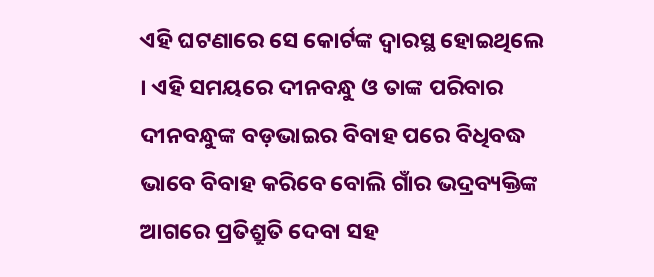ଏହି ଘଟଣାରେ ସେ କୋର୍ଟଙ୍କ ଦ୍ୱାରସ୍ଥ ହୋଇଥିଲେ । ଏହି ସମୟରେ ଦୀନବନ୍ଧୁ ଓ ତାଙ୍କ ପରିବାର ଦୀନବନ୍ଧୁଙ୍କ ବଡ଼ଭାଇର ବିବାହ ପରେ ବିଧିବଦ୍ଧ ଭାବେ ବିବାହ କରିବେ ବୋଲି ଗାଁର ଭଦ୍ରବ୍ୟକ୍ତିଙ୍କ ଆଗରେ ପ୍ରତିଶ୍ରୁତି ଦେବା ସହ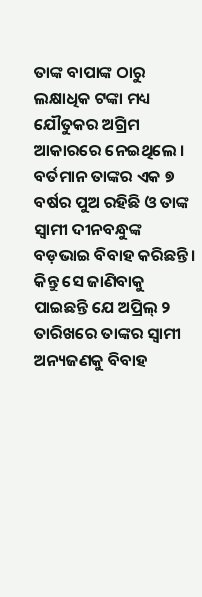ତାଙ୍କ ବାପାଙ୍କ ଠାରୁ ଲକ୍ଷାଧିକ ଟଙ୍କା ମଧ୍ୟ ଯୌତୁକର ଅଗ୍ରିମ ଆକାରରେ ନେଇଥିଲେ । ବର୍ତମାନ ତାଙ୍କର ଏକ ୭ ବର୍ଷର ପୁଅ ରହିଛି ଓ ତାଙ୍କ ସ୍ୱାମୀ ଦୀନବନ୍ଧୁଙ୍କ ବଡ଼ଭାଇ ବିବାହ କରିଛନ୍ତି । କିନ୍ତୁ ସେ ଜାଣିବାକୁ ପାଇଛନ୍ତି ଯେ ଅପ୍ରିଲ୍ ୨ ତାରିଖରେ ତାଙ୍କର ସ୍ୱାମୀ ଅନ୍ୟଜଣକୁ ବିବାହ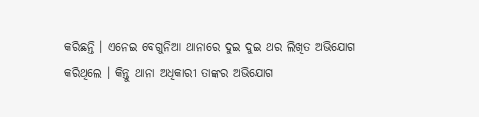କରିଛନ୍ତି । ଏନେଇ ବେଗୁନିଆ ଥାନାରେ ଦୁଇ ଦୁଇ ଥର ଲିଖିତ ଅଭିଯୋଗ କରିଥିଲେ । କିନ୍ତୁ ଥାନା ଅଧିକାରୀ ତାଙ୍କର ଅଭିଯୋଗ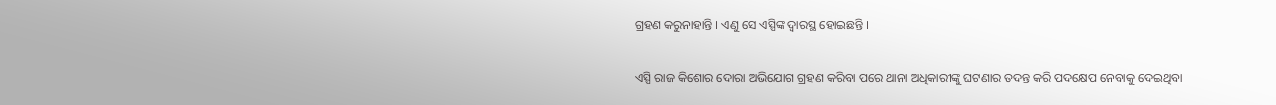ଗ୍ରହଣ କରୁନାହାନ୍ତି । ଏଣୁ ସେ ଏସ୍ପିଙ୍କ ଦ୍ୱାରସ୍ଥ ହୋଇଛନ୍ତି ।

ଏସ୍ପି ରାଜ କିଶୋର ଦୋରା ଅଭିଯୋଗ ଗ୍ରହଣ କରିବା ପରେ ଥାନା ଅଧିକାରୀଙ୍କୁ ଘଟଣାର ତଦନ୍ତ କରି ପଦକ୍ଷେପ ନେବାକୁ ଦେଇଥିବା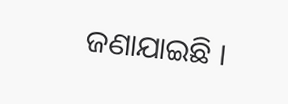ଜଣାଯାଇଛି ।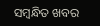ସମ୍ବନ୍ଧିତ ଖବର